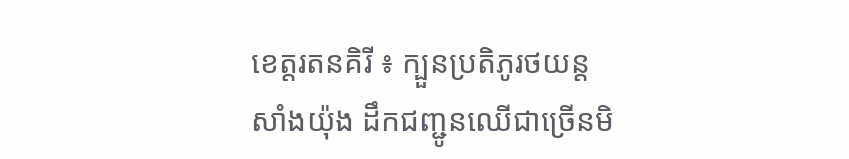ខេត្តរតនគិរី ៖ ក្បួនប្រតិភូរថយន្តសាំងយ៉ុង ដឹកជញ្ជូនឈើជាច្រើនមិ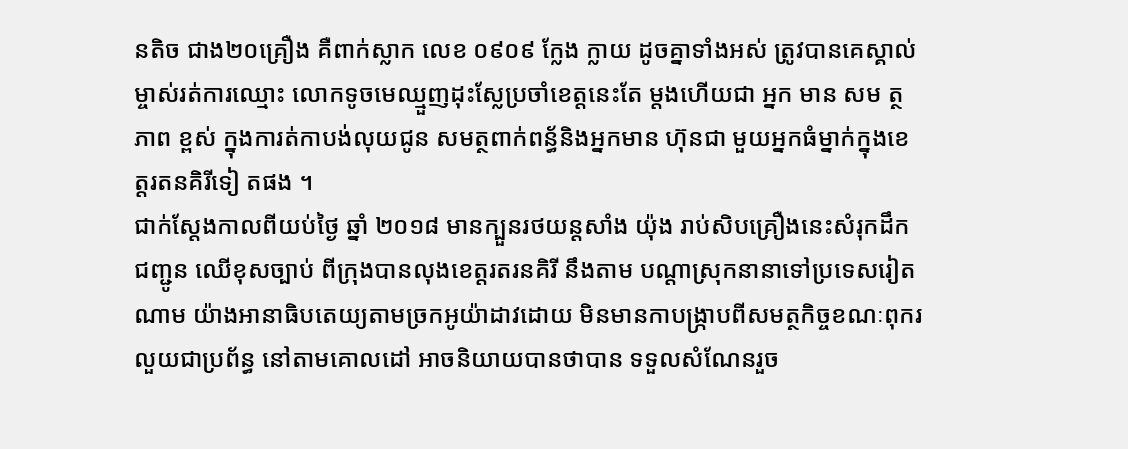នតិច ជាង២០គ្រឿង គឺពាក់ស្លាក លេខ ០៩០៩ ក្លែង ក្លាយ ដូចគ្នាទាំងអស់ ត្រូវបានគេស្គាល់ ម្ចាស់រត់ការឈ្មោះ លោកទូចមេឈ្មួញដុះស្លែប្រចាំខេត្តនេះតែ ម្តងហើយជា អ្នក មាន សម ត្ថ ភាព ខ្ពស់ ក្នុងការត់កាបង់លុយជូន សមត្ថពាក់ពន្ធ័និងអ្នកមាន ហ៊ុនជា មួយអ្នកធំម្នាក់ក្នុងខេត្តរតនគិរីទៀ តផង ។
ជាក់ស្តែងកាលពីយប់ថ្ងៃ ឆ្នាំ ២០១៨ មានក្បួនរថយន្តសាំង យ៉ុង រាប់សិបគ្រឿងនេះសំរុកដឹកជញ្ជូន ឈើខុសច្បាប់ ពីក្រុងបានលុងខេត្តរតរនគិរី នឹងតាម បណ្ដាស្រុកនានាទៅប្រទេសរៀតណាម យ៉ាងអានាធិបតេយ្យតាមច្រកអូយ៉ាដាវដោយ មិនមានកាបង្ក្រាបពីសមត្ថកិច្ចខណៈពុករលួយជាប្រព័ន្ធ នៅតាមគោលដៅ អាចនិយាយបានថាបាន ទទួលសំណែនរួច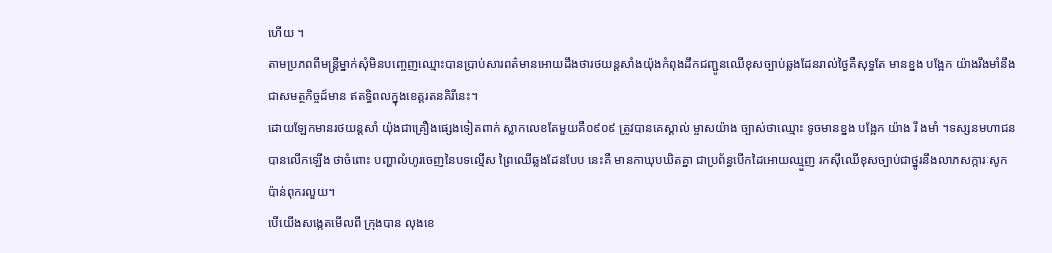ហើយ ។
តាមប្រភពពីមន្ត្រីម្នាក់សុំមិនបញ្ចេញឈ្មោះបានប្រាប់សារពត៌មានអោយដឹងថារថយន្តសាំងយ៉ុងកំពុងដឹកជញ្ជូនឈើខុសច្បាប់ឆ្លងដែនរាល់ថ្ងៃគឺសុទ្ធតែ មានខ្នង បង្អែក យ៉ាងរឹងមាំនឹងជាសមត្ថកិច្ចដ៍មាន ឥតទ្ធិពលក្នុងខេត្តរតនគិរីនេះ។
ដោយឡែកមានរថយន្តសាំ យ៉ុងជាគ្រឿងផ្សេងទៀតពាក់ ស្លាកលេខតែមួយគឺ០៩០៩ ត្រូវបានគេស្គាល់ ម្ចាសយ៉ាង ច្បាស់ថាឈ្មោះ ទូចមានខ្នង បង្អែក យ៉ាង រឹ ងមាំ ។ទស្សនមហាជន បានលើកឡើង ថាចំពោះ បញ្ហាលំហូរចេញនៃបទល្មើស ព្រៃឈើឆ្លងដែនបែប នេះគឺ មានកាឃុបឃិតគ្នា ជាប្រព័ន្ធបើកដៃអោយឈ្មួញ រកស៊ីឈើខុសច្បាប់ជាថ្នូរនឹងលាភសក្ការៈសូកប៉ាន់ពុករលួយ។
បើយើងសង្កេតមើលពី ក្រុងបាន លុងខេ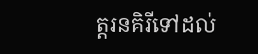ត្តរនគិរីទៅដល់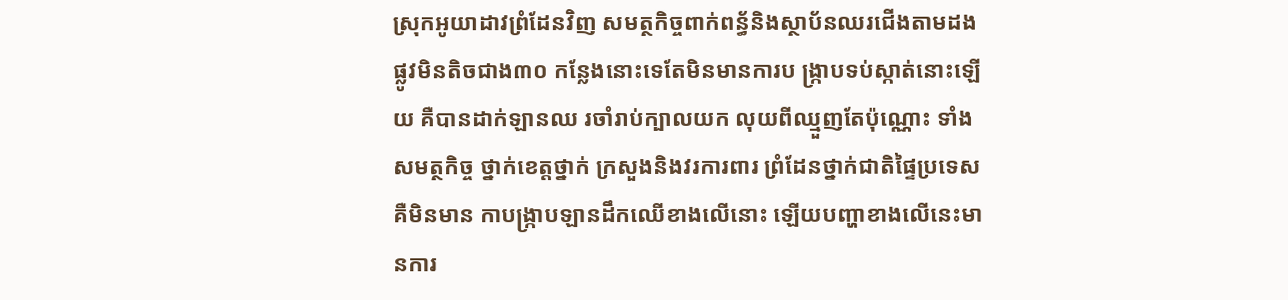ស្រុកអូយាដាវព្រំដែនវិញ សមត្ថកិច្ចពាក់ពន្ធ័និងស្ថាប័នឈរជើងតាមដងផ្លូវមិនតិចជាង៣០ កន្លែងនោះទេតែមិនមានការប ង្ក្រាបទប់ស្កាត់នោះឡើយ គឺបានដាក់ឡានឈ រចាំរាប់ក្បាលយក លុយពីឈ្មួញតែប៉ុណ្ណោះ ទាំងសមត្ថកិច្ច ថ្នាក់ខេត្តថ្នាក់ ក្រសួងនិងវរការពារ ព្រំដែនថ្នាក់ជាតិផ្ទៃប្រទេសគឺមិនមាន កាបង្ក្រាបឡានដឹកឈើខាងលើនោះ ឡើយបញ្ហាខាងលើនេះមានការ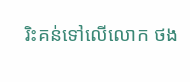រិះគន់ទៅលើលោក ថង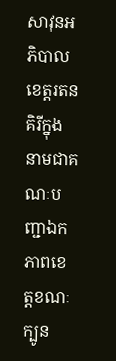សាវុនអភិបាលខេត្តរតនគិរីក្នុងនាមជាគណៈបញ្ជាឯកភាពខេត្តខណៈក្បូន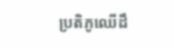ប្រតិភូឈើដឹ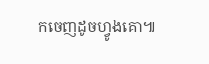កចេញដូចហ្វូងគោ៕